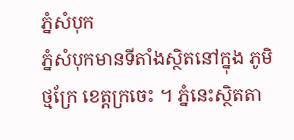ភ្នំសំបុក
ភ្នំសំបុកមានទីតាំងស្ថិតនៅក្នុង ភូមិថ្មក្រែ ខេត្តក្រចេះ ។ ភ្នំនេះស្ថិតតា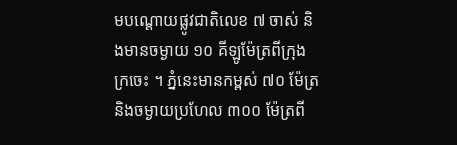មបណ្ដោយផ្លូវជាតិលេខ ៧ ចាស់ និងមានចម្ងាយ ១០ គីឡូម៉ែត្រពីក្រុងក្រចេះ ។ ភ្នំនេះមានកម្ពស់ ៧០ ម៉ែត្រ និងចម្ងាយប្រហែល ៣០០ ម៉ែត្រពី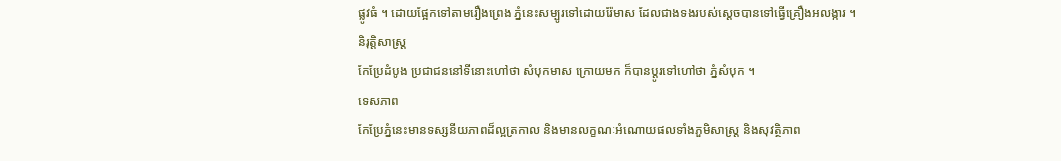ផ្លូវធំ ។ ដោយផ្អែកទៅតាមរឿងព្រេង ភ្នំនេះសម្បូរទៅដោយរ៉ែមាស ដែលជាងទងរបស់ស្ដេចបានទៅធ្វើគ្រឿងអលង្ការ ។
និរុត្តិសាស្ត្រ
កែប្រែដំបូង ប្រជាជននៅទីនោះហៅថា សំបុកមាស ក្រោយមក ក៏បានប្ដូរទៅហៅថា ភ្នំសំបុក ។
ទេសភាព
កែប្រែភ្នំនេះមានទស្សនីយភាពដ៏ល្អត្រកាល និងមានលក្ខណៈអំណោយផលទាំងភួមិសាស្ដ្រ និងសុវត្ថិភាព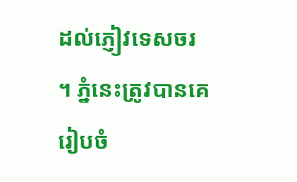ដល់ភ្ញៀវទេសចរ ។ ភ្នំនេះត្រូវបានគេរៀបចំ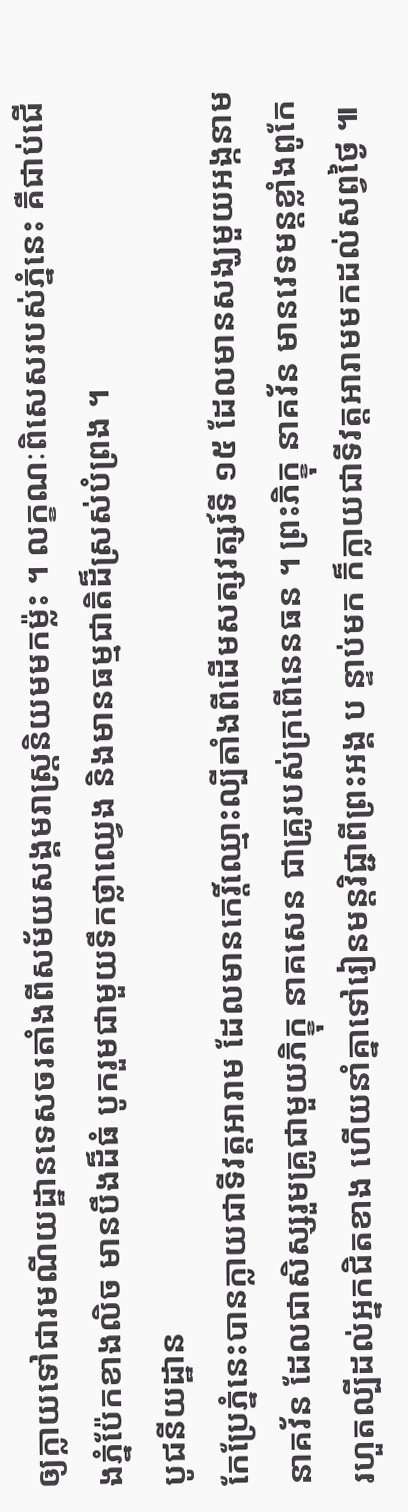ឲ្យក្លាយទៅជារមណីយដ្ឋានទេសចរតាំងពីសម័យសង្គមរាស្ដ្រនិយមមកម្ល៉ះ ។ លក្ខណៈពិសេសរបស់ភ្នំនេះ គឺជាប់ជើងភ្នំប៉ែកខាងលិច មានបឹងដ៏ធំ បូករួមជាមួយទឹកថ្លាឈ្វេង និងមានធម្មជាតិដ៏ស្រស់បំព្រង ។
បូជនីយដ្ឋាន
កែប្រែភ្នំនេះបានក្លាយជាទីវត្តអារាម ដែលមានកេរ្ដិ៍ឈ្មោះល្បីតាំងពីដើមសត្សវត្សរ៍ទី ១៥ ដែលមានសង្ឃមួយអង្កនាម នាគវ័ន ដែលជាសិស្សរួមគ្រូជាមួយភិក្ខុ នាគសេន ជាគ្រូរបស់ក្រពើនេនធន ។ ព្រះភិក្ខុ នាគវ័ន មានវេទមន្តខ្លាំងពូកែ រហួតល្បីដល់អ្នកជិតខាង ហើយនាំគ្នាទៅរៀនមន្តវិជ្ជាពីព្រះអង្គ ប ន្ទាប់មក ក៏ក្លាយជាទីវត្តអារាមមកដល់សព្វថ្ងៃ ៕